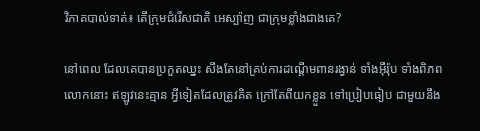វិភាគបាល់ទាត់៖ តើក្រុមជំរើសជាតិ អេស្ប៉ាញ ជាក្រុមខ្លាំងជាងគេ?

នៅពេល ដែលគេបានប្រកួតឈ្នះ សឹងតែនៅគ្រប់ការដណ្ដើមពានរង្វាន់ ទាំងអ៊ឺរ៉ុប ទាំងពិភពលោកនោះ ឥឡូវនេះគ្មាន អ្វីទៀតដែលត្រូវគិត ក្រៅតែពីយកខ្លួន ទៅប្រៀបធៀប ជាមួយនឹង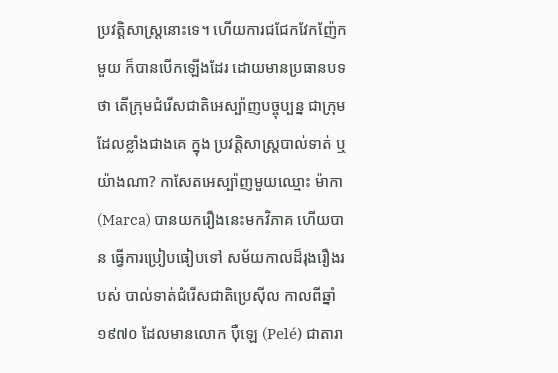ប្រវត្តិសាស្រ្តនោះទេ។ ហើយការជជែកវែកញ៉ែកមួយ ក៏បានបើកឡើងដែរ ដោយមានប្រធានបទ ថា តើក្រុមជំរើសជាតិអេស្ប៉ាញបច្ចុប្បន្ន ជាក្រុមដែលខ្លាំងជាងគេ ក្នុង ប្រវត្តិសាស្ត្របាល់ទាត់ ឬយ៉ាងណា? កាសែតអេស្ប៉ាញមួយឈ្មោះ ម៉ាកា (Marca) បានយករឿងនេះមកវិភាគ ហើយបាន ធ្វើការប្រៀបធៀបទៅ សម័យកាលដ៏រុងរឿងរបស់ បាល់ទាត់ជំរើសជាតិប្រេស៊ីល កាលពីឆ្នាំ១៩៧០ ដែលមានលោក ប៉ឺឡេ (Pelé) ជាតារា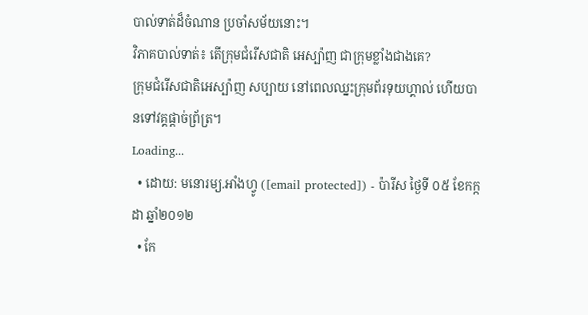បាល់ទាត់ដ៏ចំណាន ប្រចាំសម័យនោះ។
វិភាគបាល់ទាត់៖ តើក្រុមជំរើសជាតិ អេស្ប៉ាញ ជាក្រុមខ្លាំងជាងគេ?
ក្រុមជំរើសជាតិអេស្ប៉ាញ សប្បាយ នៅពេលឈ្នះក្រុមព័រទុយហ្គាល់ ហើយបានទៅវគ្គផ្ដាច់ព្រ័ត្រ។
Loading...
  • ដោយ: មនោរម្យ.អាំងហ្វូ ([email protected]) - ប៉ារីស ថ្ងៃទី ០៥ ខែកក្កដា ឆ្នាំ២០១២
  • កែ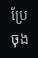ប្រែចុង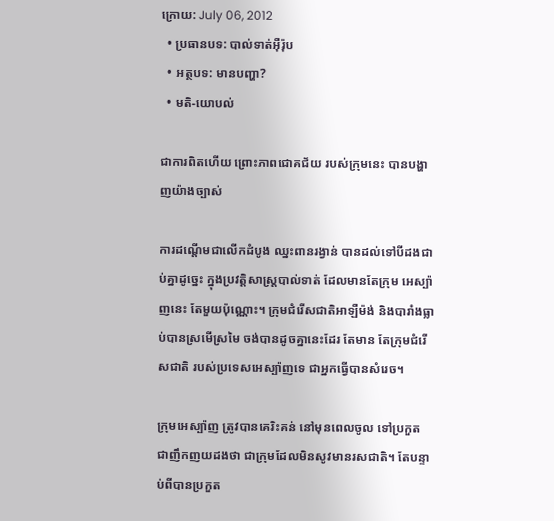ក្រោយ: July 06, 2012
  • ប្រធានបទ: បាល់ទាត់អ៊ឺរ៉ុប
  • អត្ថបទ: មានបញ្ហា?
  • មតិ-យោបល់

ជាការពិតហើយ ព្រោះភាពជោគជ័យ របស់ក្រុមនេះ បានបង្ហាញយ៉ាងច្បាស់

ការដណ្ដើមជាលើកដំបូង ឈ្នះពានរង្វាន់ បានដល់ទៅបីដងជាប់គ្នាដូច្នេះ ក្នុងប្រវត្តិសាស្រ្តបាល់ទាត់ ដែលមានតែក្រុម អេស្ប៉ាញនេះ តែមួយប៉ុណ្ណោះ។ ក្រុមជំរើសជាតិអាឡឺម៉ង់ និងបារាំងធ្លាប់បានស្រមើស្រមៃ ចង់បានដូចគ្នានេះដែរ តែមាន តែក្រុមជំរើសជាតិ របស់ប្រទេសអេស្ប៉ាញទេ ជាអ្នកធ្វើបានសំរេច។

ក្រុមអេស្ប៉ាញ ត្រូវបានគេរិះគន់ នៅមុនពេលចូល ទៅប្រកួត ជាញឹកញយដងថា ជាក្រុមដែលមិនសូវមានរសជាតិ។ តែបន្ទាប់ពីបានប្រកួត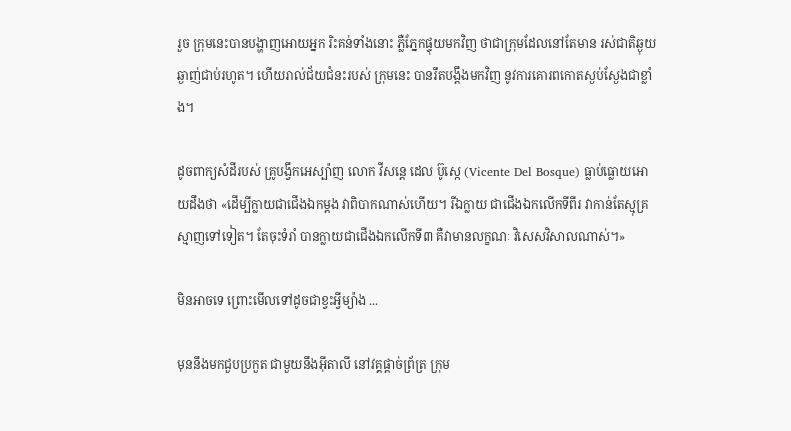រួច ក្រុមនេះបានបង្ហាញអោយអ្នក រិះគន់ទាំងនោះ ភ្លឺភ្នែកផ្ទុយមកវិញ ថាជាក្រុមដែលនៅតែមាន រស់ជាតិឆ្ងុយឆ្ងាញ់ជាប់រហូត។ ហើយរាល់ជ័យជំនះរបស់ ក្រុមនេះ បានរឹតបង្តឹងមកវិញ នូវការគោរពកោតស្ងប់ស្ងែងជាខ្លាំង។

ដូចពាក្យសំដីរបស់ គ្រូបង្វឹកអេស្ប៉ាញ លោក វីសន្ដេ ដេល ប៊ូស្កេ (Vicente Del Bosque) ធ្លាប់ធ្លោយអោយដឹងថា «ដើម្បីក្លាយជាជើងឯកម្ដង វាពិបាកណាស់ហើយ។ រីឯក្លាយ ជាជើងឯកលើកទីពីរ វាកាន់តែស្មុគ្រស្មាញទៅទៀត។ តែចុះទំរាំ បានក្លាយជាជើងឯកលើកទី៣ គឺវាមានលក្ខណៈ វិសេសវិសាលណាស់។»

មិនអាចទេ ព្រោះមើលទៅដូចជាខ្វះអ្វីម្យ៉ាង ...

មុននឹងមកជួបប្រកួត ជាមួយនឹងអ៊ីតាលី នៅវគ្គផ្ដាច់ព្រ័ត្រ ក្រុម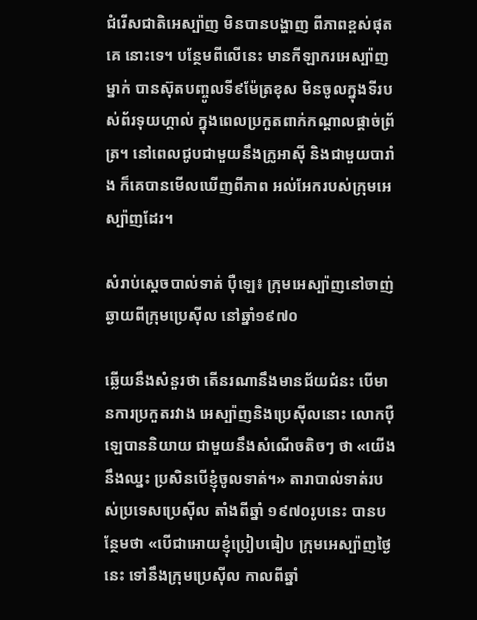ជំរើសជាតិអេស្ប៉ាញ មិនបានបង្ហាញ ពីភាពខ្ពស់ផុតគេ នោះទេ។ បន្ថែមពីលើនេះ មានកីឡាករអេស្ប៉ាញម្នាក់ បានស៊ុតបញ្ចូលទី៩ម៉ែត្រខុស មិនចូលក្នុងទីរបស់ព័រទុយហ្គាល់ ក្នុងពេលប្រកួតពាក់កណ្ដាលផ្ដាច់ព្រ័ត្រ។ នៅពេលជូបជាមួយនឹងក្រូអាស៊ី និងជាមួយបារាំង ក៏គេបានមើលឃើញពីភាព អល់អែករបស់ក្រុមអេស្ប៉ាញដែរ។

សំរាប់ស្ដេចបាល់ទាត់ ប៉ឺឡេ៖ ក្រុមអេស្ប៉ាញនៅចាញ់ឆ្ងាយពីក្រុមប្រេស៊ីល នៅឆ្នាំ១៩៧០

ឆ្លើយនឹងសំនួរថា តើនរណានឹងមានជ័យជំនះ បើមានការប្រកួតរវាង អេស្ប៉ាញនិងប្រេស៊ីលនោះ លោកប៉ឺឡេបាននិយាយ ជាមួយនឹងសំណើចតិចៗ ថា «យើងនឹងឈ្នះ ប្រសិនបើខ្ញុំចូលទាត់។» តារាបាល់ទាត់របស់ប្រទេសប្រេស៊ីល តាំងពីឆ្នាំ ១៩៧០រូបនេះ បានបន្ថែមថា «បើជាអោយខ្ញុំប្រៀបធៀប ក្រុមអេស្ប៉ាញថ្ងៃនេះ ទៅនឹងក្រុមប្រេស៊ីល កាលពីឆ្នាំ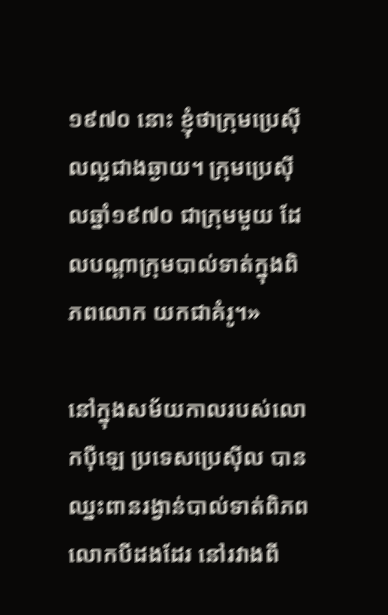១៩៧០ នោះ ខ្ញុំថាក្រុមប្រេស៊ីលល្អជាងឆ្ងាយ។ ក្រុមប្រេស៊ីលឆ្នាំ១៩៧០ ជាក្រុមមួយ ដែលបណ្ដាក្រុមបាល់ទាត់ក្នុងពិភពលោក យកជាគំរូ។»

នៅក្នុងសម័យកាលរបស់លោកប៉ឺឡេ ប្រទេសប្រេស៊ីល បានឈ្នះពានរង្វាន់បាល់ទាត់ពិភពលោកបីដងដែរ នៅរវាងពី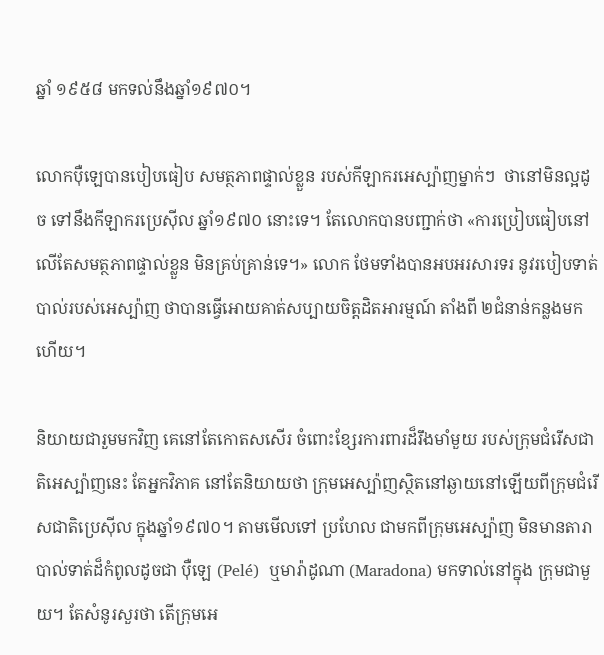ឆ្នាំ ១៩៥៨ មកទល់នឹងឆ្នាំ១៩៧០។

លោកប៉ឺឡេបានបៀបធៀប សមត្ថភាពផ្ទាល់ខ្លួន របស់កីឡាករអេស្ប៉ាញម្នាក់ៗ  ថានៅមិនល្អដូច ទៅនឹងកីឡាករប្រេស៊ីល ឆ្នាំ១៩៧០ នោះទេ។ តែលោកបានបញ្ជាក់ថា «ការប្រៀបធៀបនៅលើតែសមត្ថភាពផ្ទាល់ខ្លួន មិនគ្រប់គ្រាន់ទេ។» លោក ថែមទាំងបានអបអរសារទរ នូវរបៀបទាត់បាល់របស់អេស្ប៉ាញ ថាបានធ្វើអោយគាត់សប្បាយចិត្តដិតអារម្មណ៍ តាំងពី ២ជំនាន់កន្លងមកហើយ។

និយាយជារួមមកវិញ គេនៅតែកោតសសើរ ចំពោះខ្សែរការពារដ៏រឹងមាំមួយ របស់ក្រុមជំរើសជាតិអេស្ប៉ាញនេះ តែអ្នកវិភាគ នៅតែនិយាយថា ក្រុមអេស្ប៉ាញស្ថិតនៅឆ្ងាយនៅឡើយពីក្រុមជំរើសជាតិប្រេស៊ីល ក្នុងឆ្នាំ១៩៧០។ តាមមើលទៅ ប្រហែល ជាមកពីក្រុមអេស្ប៉ាញ មិនមានតារាបាល់ទាត់ដ៏កំពូលដូចជា ប៉ឺឡេ (Pelé)  ឬមារ៉ាដូណា (Maradona) មកទាល់នៅក្នុង ក្រុមជាមួយ។ តែសំនូរសួរថា តើក្រុមអេ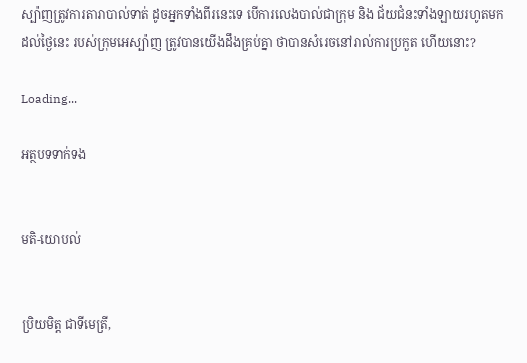ស្ប៉ាញត្រូវការតារាបាល់ទាត់ ដូចអ្នកទាំងពីរនេះទេ បើការលេងបាល់ជាក្រុម និង ជ័យជំនះទាំងឡាយរហូតមកដល់ថ្ងៃនេះ របស់ក្រុមអេស្ប៉ាញ ត្រូវបានយើងដឹងគ្រប់គ្នា ថាបានសំរេចនៅរាល់ការប្រកួត ហើយនោះ?

Loading...

អត្ថបទទាក់ទង


មតិ-យោបល់


ប្រិយមិត្ត ជាទីមេត្រី,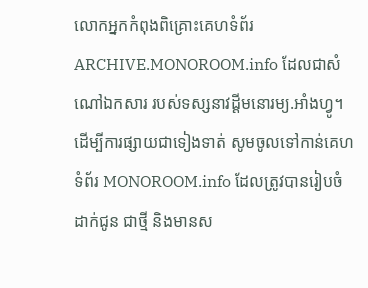លោកអ្នកកំពុងពិគ្រោះគេហទំព័រ ARCHIVE.MONOROOM.info ដែលជាសំណៅឯកសារ របស់ទស្សនាវដ្ដីមនោរម្យ.អាំងហ្វូ។ ដើម្បីការផ្សាយជាទៀងទាត់ សូមចូលទៅកាន់គេហទំព័រ MONOROOM.info ដែលត្រូវបានរៀបចំដាក់ជូន ជាថ្មី និងមានស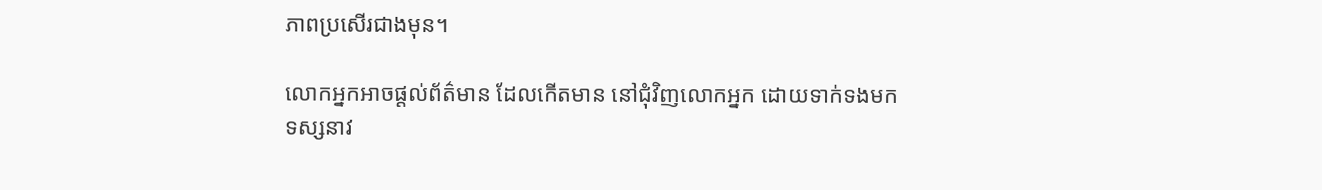ភាពប្រសើរជាងមុន។

លោកអ្នកអាចផ្ដល់ព័ត៌មាន ដែលកើតមាន នៅជុំវិញលោកអ្នក ដោយទាក់ទងមកទស្សនាវ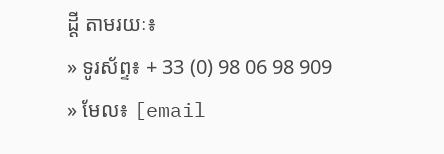ដ្ដី តាមរយៈ៖
» ទូរស័ព្ទ៖ + 33 (0) 98 06 98 909
» មែល៖ [email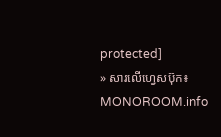protected]
» សារលើហ្វេសប៊ុក៖ MONOROOM.info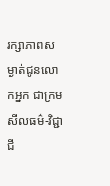រក្សាភាពសម្ងាត់ជូនលោកអ្នក ជាក្រមសីលធម៌-វិជ្ជាជី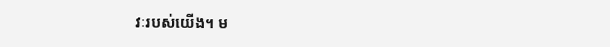វៈរបស់យើង។ ម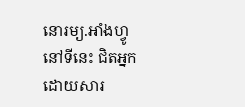នោរម្យ.អាំងហ្វូ នៅទីនេះ ជិតអ្នក ដោយសារ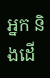អ្នក និងដើ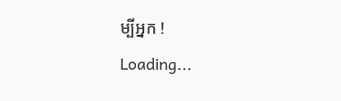ម្បីអ្នក !
Loading...